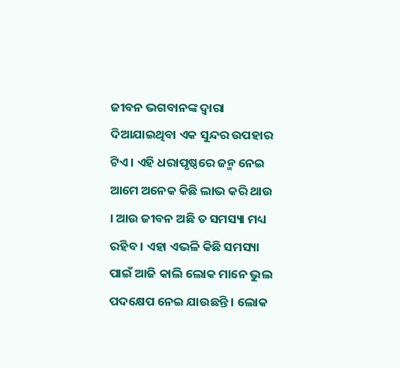ଜୀବନ ଭଗବାନଙ୍କ ଦ୍ୱାରା ଦିଆଯାଇଥିବା ଏକ ସୁନ୍ଦର ଉପହାର ଟିଏ । ଏହି ଧରାପୃଷ୍ଠରେ ଜନ୍ମ ନେଇ ଆମେ ଅନେକ କିଛି ଲାଭ କରି ଥାଉ । ଆଉ ଜୀବନ ଅଛି ତ ସମସ୍ୟା ମଧ୍ୟ ରହିବ । ଏହା ଏଭଳି କିଛି ସମସ୍ୟା ପାଇଁ ଆଜି କାଲି ଲୋକ ମାନେ ଭୁଲ ପଦକ୍ଷେପ ନେଇ ଯାଉଛନ୍ତି । ଲୋକ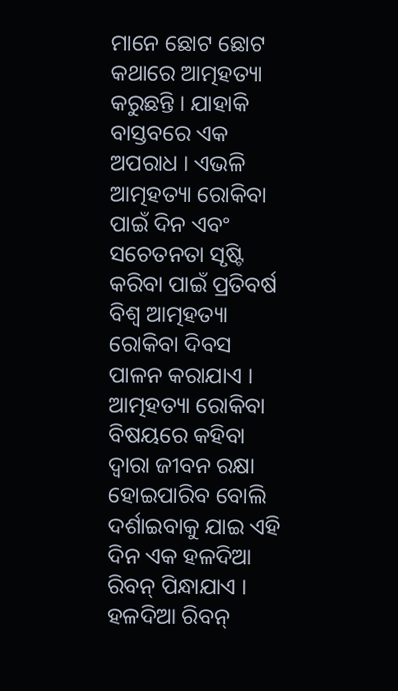ମାନେ ଛୋଟ ଛୋଟ କଥାରେ ଆତ୍ମହତ୍ୟା କରୁଛନ୍ତି । ଯାହାକି ବାସ୍ତବରେ ଏକ ଅପରାଧ । ଏଭଳି ଆତ୍ମହତ୍ୟା ରୋକିବା ପାଇଁ ଦିନ ଏବଂ ସଚେତନତା ସୃଷ୍ଟି କରିବା ପାଇଁ ପ୍ରତିବର୍ଷ ବିଶ୍ୱ ଆତ୍ମହତ୍ୟା ରୋକିବା ଦିବସ ପାଳନ କରାଯାଏ । ଆତ୍ମହତ୍ୟା ରୋକିବା ବିଷୟରେ କହିବା ଦ୍ୱାରା ଜୀବନ ରକ୍ଷା ହୋଇପାରିବ ବୋଲି ଦର୍ଶାଇବାକୁ ଯାଇ ଏହି ଦିନ ଏକ ହଳଦିଆ ରିବନ୍ ପିନ୍ଧାଯାଏ । ହଳଦିଆ ରିବନ୍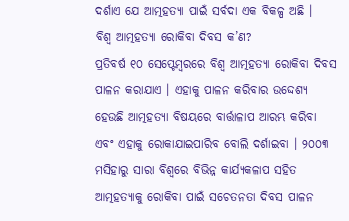ଦର୍ଶାଏ ଯେ ଆତ୍ମହତ୍ୟା ପାଇଁ ସର୍ବଦା ଏକ ବିକଳ୍ପ ଅଛି ।
ବିଶ୍ୱ ଆତ୍ମହତ୍ୟା ରୋକିବା ଦିବସ କ’ଣ?
ପ୍ରତିବର୍ଷ ୧୦ ସେପ୍ଟେମ୍ବରରେ ବିଶ୍ୱ ଆତ୍ମହତ୍ୟା ରୋକିବା ଦିବସ ପାଳନ କରାଯାଏ । ଏହାକୁ ପାଳନ କରିବାର ଉଦ୍ଦେଶ୍ୟ ହେଉଛି ଆତ୍ମହତ୍ୟା ବିଷୟରେ ବାର୍ତ୍ତାଳାପ ଆରମ୍ଭ କରିବା ଏବଂ ଏହାକୁ ରୋକାଯାଇପାରିବ ବୋଲି ଦର୍ଶାଇବା । ୨୦୦୩ ମସିହାରୁ ସାରା ବିଶ୍ୱରେ ବିଭିନ୍ନ କାର୍ଯ୍ୟକଳାପ ସହିତ ଆତ୍ମହତ୍ୟାକୁ ରୋକିବା ପାଇଁ ସଚେତନତା ଦିବସ ପାଳନ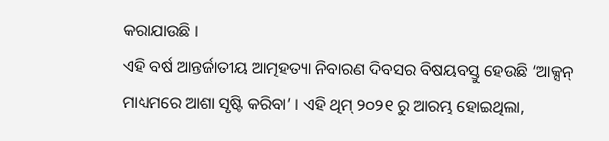କରାଯାଉଛି ।
ଏହି ବର୍ଷ ଆନ୍ତର୍ଜାତୀୟ ଆତ୍ମହତ୍ୟା ନିବାରଣ ଦିବସର ବିଷୟବସ୍ତୁ ହେଉଛି ‘ଆକ୍ସନ୍ ମାଧ୍ୟମରେ ଆଶା ସୃଷ୍ଟି କରିବା’ । ଏହି ଥିମ୍ ୨୦୨୧ ରୁ ଆରମ୍ଭ ହୋଇଥିଲା,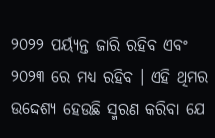୨୦୨୨ ପର୍ୟ୍ୟନ୍ତ ଜାରି ରହିବ ଏବଂ ୨୦୨୩ ରେ ମଧ୍ୟ ରହିବ । ଏହି ଥିମର ଉଦ୍ଦେଶ୍ୟ ହେଉଛି ସ୍ମରଣ କରିବା ଯେ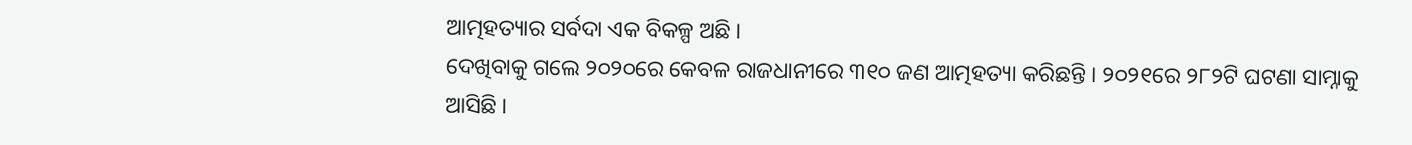ଆତ୍ମହତ୍ୟାର ସର୍ବଦା ଏକ ବିକଳ୍ପ ଅଛି ।
ଦେଖିବାକୁ ଗଲେ ୨୦୨୦ରେ କେବଳ ରାଜଧାନୀରେ ୩୧୦ ଜଣ ଆତ୍ମହତ୍ୟା କରିଛନ୍ତି । ୨୦୨୧ରେ ୨୮୨ଟି ଘଟଣା ସାମ୍ନାକୁ ଆସିଛି ।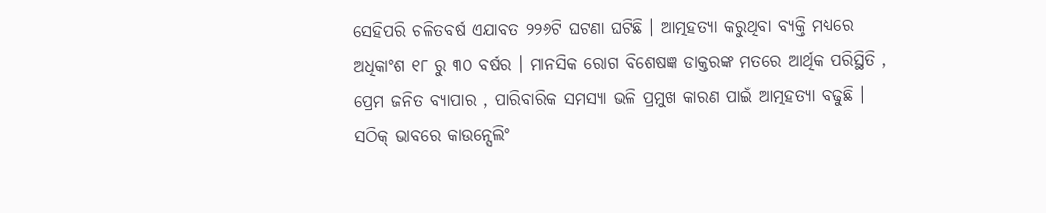ସେହିପରି ଚଳିତବର୍ଷ ଏଯାବତ ୨୨୬ଟି ଘଟଣା ଘଟିଛି । ଆତ୍ମହତ୍ୟା କରୁଥିବା ବ୍ୟକ୍ତି ମଧ୍ୟରେ ଅଧିକାଂଶ ୧୮ ରୁ ୩୦ ବର୍ଷର । ମାନସିକ ରୋଗ ବିଶେଷଜ୍ଞ ଡାକ୍ତରଙ୍କ ମତରେ ଆର୍ଥିକ ପରିସ୍ଥିତି , ପ୍ରେମ ଜନିତ ବ୍ୟାପାର , ପାରିବାରିକ ସମସ୍ୟା ଭଳି ପ୍ରମୁଖ କାରଣ ପାଇଁ ଆତ୍ମହତ୍ୟା ବଢୁଛି । ସଠିକ୍ ଭାବରେ କାଉନ୍ସେଲିଂ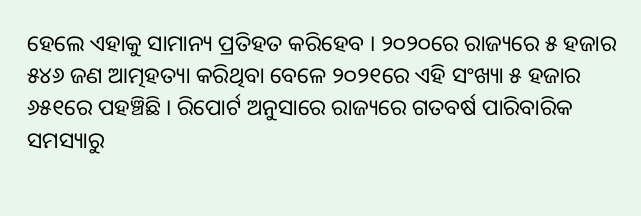ହେଲେ ଏହାକୁ ସାମାନ୍ୟ ପ୍ରତିହତ କରିହେବ । ୨୦୨୦ରେ ରାଜ୍ୟରେ ୫ ହଜାର ୫୪୬ ଜଣ ଆତ୍ମହତ୍ୟା କରିଥିବା ବେଳେ ୨୦୨୧ରେ ଏହି ସଂଖ୍ୟା ୫ ହଜାର ୬୫୧ରେ ପହଞ୍ଚିଛି । ରିପୋର୍ଟ ଅନୁସାରେ ରାଜ୍ୟରେ ଗତବର୍ଷ ପାରିବାରିକ ସମସ୍ୟାରୁ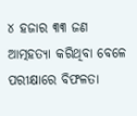୪ ହଜାର ୩୩ ଜଣ ଆତ୍ମହତ୍ୟା କରିଥିବା ବେଳେ ପରୀକ୍ଷାରେ ବିଫଳତା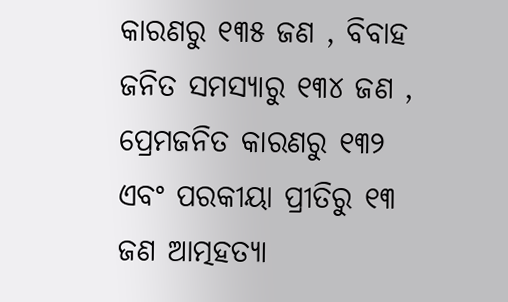କାରଣରୁ ୧୩୫ ଜଣ , ବିବାହ ଜନିତ ସମସ୍ୟାରୁ ୧୩୪ ଜଣ , ପ୍ରେମଜନିତ କାରଣରୁ ୧୩୨ ଏବଂ ପରକୀୟା ପ୍ରୀତିରୁ ୧୩ ଜଣ ଆତ୍ମହତ୍ୟା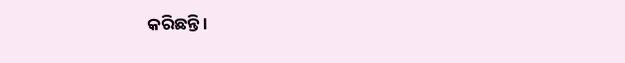କରିଛନ୍ତି ।